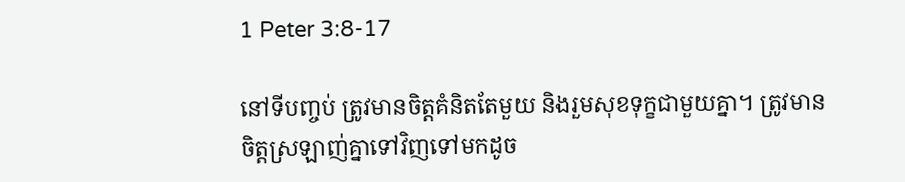1 Peter 3:8-17

នៅទីបញ្ចប់ ត្រូវមានចិត្តគំនិតតែមួយ និងរួមសុខទុក្ខជាមួយគ្នា។ ត្រូវមានចិត្តស្រឡាញ់គ្នាទៅវិញទៅមកដូច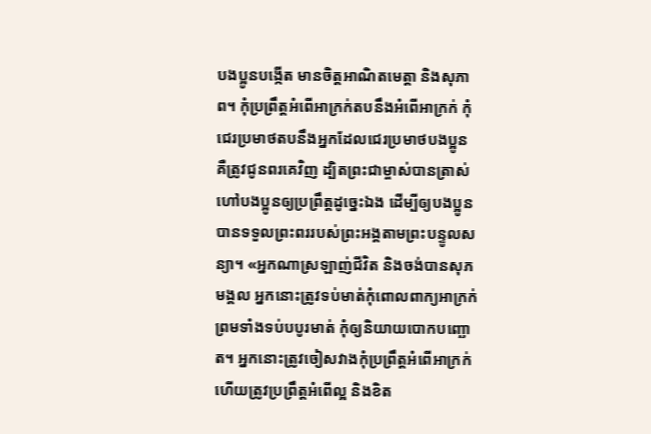បងប្អូនបង្កើត មានចិត្តអាណិតមេត្តា និងសុភាព។ កុំប្រព្រឹត្តអំពើអាក្រក់តបនឹងអំពើអាក្រក់ កុំជេរប្រមាថតបនឹងអ្នកដែលជេរប្រមាថបងប្អូន គឺត្រូវជូនពរគេវិញ ដ្បិតព្រះជាម្ចាស់បានត្រាស់ហៅបងប្អូនឲ្យប្រព្រឹត្តដូច្នេះឯង ដើម្បីឲ្យបងប្អូនបានទទួលព្រះពររបស់ព្រះអង្គតាមព្រះបន្ទូលសន្យា។ «អ្នកណាស្រឡាញ់ជីវិត និងចង់បានសុភមង្គល អ្នកនោះត្រូវទប់មាត់កុំពោលពាក្យអាក្រក់ ព្រមទាំងទប់បបូរមាត់ កុំឲ្យនិយាយបោកបញ្ឆោត។ អ្នកនោះត្រូវចៀសវាងកុំប្រព្រឹត្តអំពើអាក្រក់ ហើយត្រូវប្រព្រឹត្តអំពើល្អ និងខិត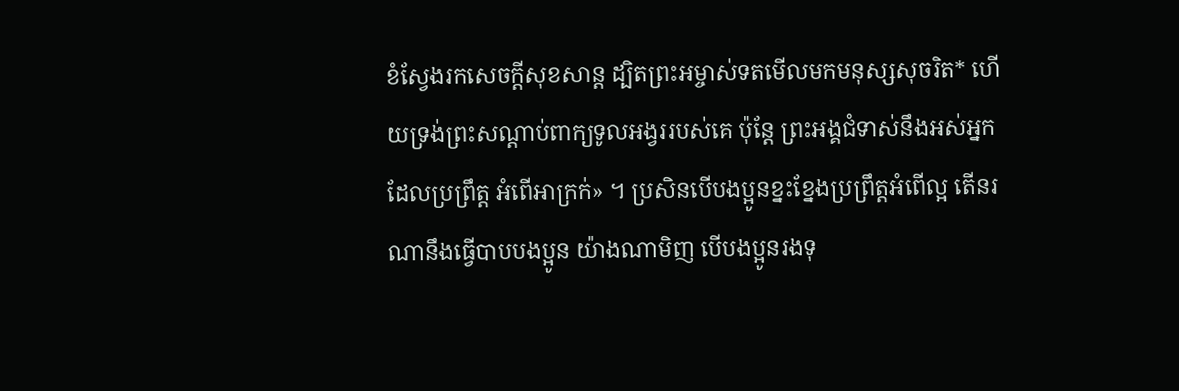ខំស្វែងរកសេចក្ដីសុខសាន្ត ដ្បិតព្រះអម្ចាស់ទតមើលមកមនុស្សសុចរិត* ហើយទ្រង់ព្រះសណ្ដាប់ពាក្យទូលអង្វររបស់គេ ប៉ុន្តែ ព្រះអង្គជំទាស់នឹងអស់អ្នកដែលប្រព្រឹត្ត អំពើអាក្រក់» ។ ប្រសិនបើបងប្អូនខ្នះខ្នែងប្រព្រឹត្តអំពើល្អ តើនរណានឹងធ្វើបាបបងប្អូន យ៉ាងណាមិញ បើបងប្អូនរងទុ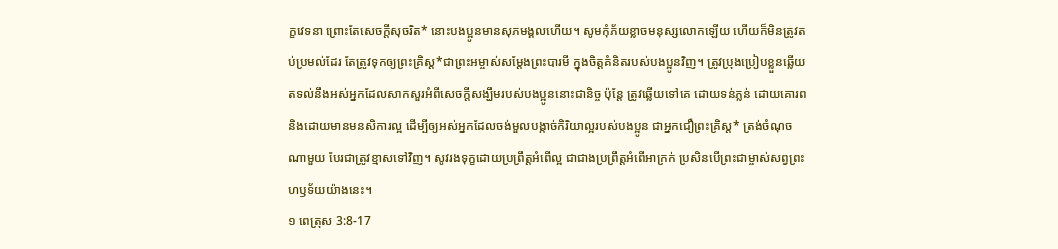ក្ខវេទនា ព្រោះតែសេចក្ដីសុចរិត* នោះបងប្អូនមានសុភមង្គលហើយ។ សូមកុំភ័យខ្លាចមនុស្សលោកឡើយ ហើយក៏មិនត្រូវតប់ប្រមល់ដែរ តែត្រូវទុកឲ្យព្រះគ្រិស្ត*ជាព្រះអម្ចាស់សម្តែងព្រះបារមី ក្នុងចិត្តគំនិតរបស់បងប្អូនវិញ។ ត្រូវប្រុងប្រៀបខ្លួនឆ្លើយតទល់នឹងអស់អ្នកដែលសាកសួរអំពីសេចក្ដីសង្ឃឹមរបស់បងប្អូននោះជានិច្ច ប៉ុន្តែ ត្រូវឆ្លើយទៅគេ ដោយទន់ភ្លន់ ដោយគោរព និងដោយមានមនសិការល្អ ដើម្បីឲ្យអស់អ្នកដែលចង់មួលបង្កាច់កិរិយាល្អរបស់បងប្អូន ជាអ្នកជឿព្រះគ្រិស្ត* ត្រង់ចំណុចណាមួយ បែរជាត្រូវខ្មាសទៅវិញ។ សូវរងទុក្ខដោយប្រព្រឹត្តអំពើល្អ ជាជាងប្រព្រឹត្តអំពើអាក្រក់ ប្រសិនបើព្រះជាម្ចាស់សព្វព្រះហឫទ័យយ៉ាងនេះ។
១ ពេត្រុស 3:8-17